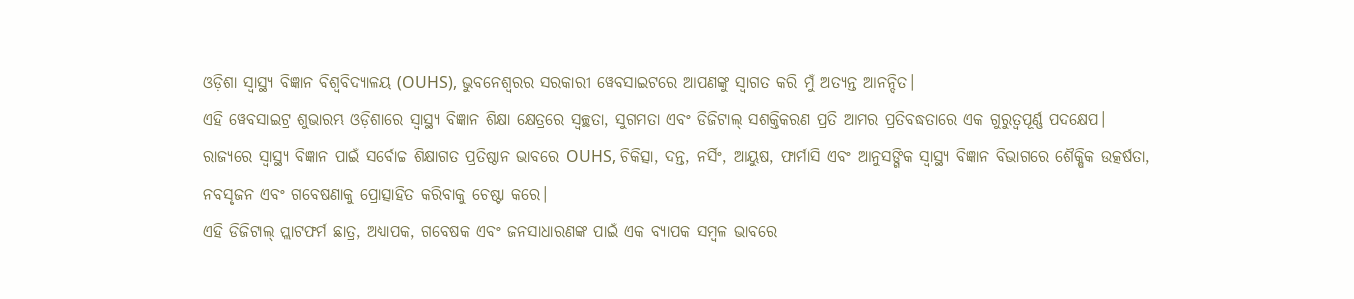ଓଡ଼ିଶା ସ୍ୱାସ୍ଥ୍ୟ ବିଜ୍ଞାନ ବିଶ୍ୱବିଦ୍ୟାଳୟ (OUHS), ଭୁବନେଶ୍ୱରର ସରକାରୀ ୱେବସାଇଟରେ ଆପଣଙ୍କୁ ସ୍ୱାଗତ କରି ମୁଁ ଅତ୍ୟନ୍ତ ଆନନ୍ଦିତ।
ଏହି ୱେବସାଇଟ୍ର ଶୁଭାରମ୍ଭ ଓଡ଼ିଶାରେ ସ୍ୱାସ୍ଥ୍ୟ ବିଜ୍ଞାନ ଶିକ୍ଷା କ୍ଷେତ୍ରରେ ସ୍ୱଚ୍ଛତା, ସୁଗମତା ଏବଂ ଡିଜିଟାଲ୍ ସଶକ୍ତିକରଣ ପ୍ରତି ଆମର ପ୍ରତିବଦ୍ଧତାରେ ଏକ ଗୁରୁତ୍ୱପୂର୍ଣ୍ଣ ପଦକ୍ଷେପ। ରାଜ୍ୟରେ ସ୍ୱାସ୍ଥ୍ୟ ବିଜ୍ଞାନ ପାଇଁ ସର୍ବୋଚ୍ଚ ଶିକ୍ଷାଗତ ପ୍ରତିଷ୍ଠାନ ଭାବରେ OUHS, ଚିକିତ୍ସା, ଦନ୍ତ, ନର୍ସିଂ, ଆୟୁଷ, ଫାର୍ମାସି ଏବଂ ଆନୁସଙ୍ଗିକ ସ୍ୱାସ୍ଥ୍ୟ ବିଜ୍ଞାନ ବିଭାଗରେ ଶୈକ୍ଷିକ ଉତ୍କର୍ଷତା, ନବସୃଜନ ଏବଂ ଗବେଷଣାକୁ ପ୍ରୋତ୍ସାହିତ କରିବାକୁ ଚେଷ୍ଟା କରେ।
ଏହି ଡିଜିଟାଲ୍ ପ୍ଲାଟଫର୍ମ ଛାତ୍ର, ଅଧ୍ୟାପକ, ଗବେଷକ ଏବଂ ଜନସାଧାରଣଙ୍କ ପାଇଁ ଏକ ବ୍ୟାପକ ସମ୍ବଳ ଭାବରେ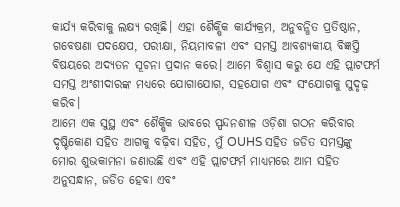କାର୍ଯ୍ୟ କରିବାକୁ ଲକ୍ଷ୍ୟ ରଖିଛି। ଏହା ଶୈକ୍ଷିକ କାର୍ଯ୍ୟକ୍ରମ, ଅନୁବନ୍ଧିତ ପ୍ରତିଷ୍ଠାନ, ଗବେଷଣା ପଦକ୍ଷେପ, ପରୀକ୍ଷା, ନିୟମାବଳୀ ଏବଂ ସମସ୍ତ ଆବଶ୍ୟକୀୟ ବିଜ୍ଞପ୍ତି ବିଷୟରେ ଅଦ୍ୟତନ ସୂଚନା ପ୍ରଦାନ କରେ। ଆମେ ବିଶ୍ୱାସ କରୁ ଯେ ଏହି ପ୍ଲାଟଫର୍ମ ସମସ୍ତ ଅଂଶୀଦାରଙ୍କ ମଧ୍ୟରେ ଯୋଗାଯୋଗ, ସହଯୋଗ ଏବଂ ସଂଯୋଗକୁ ସୁଦୃଢ଼ କରିବ।
ଆମେ ଏକ ସୁସ୍ଥ ଏବଂ ଶୈକ୍ଷିକ ଭାବରେ ସ୍ପନ୍ଦନଶୀଳ ଓଡ଼ିଶା ଗଠନ କରିବାର ଦୃଷ୍ଟିକୋଣ ସହିତ ଆଗକୁ ବଢ଼ିବା ସହିତ, ମୁଁ OUHS ସହିତ ଜଡିତ ସମସ୍ତଙ୍କୁ ମୋର ଶୁଭକାମନା ଜଣାଉଛି ଏବଂ ଏହି ପ୍ଲାଟଫର୍ମ ମାଧ୍ୟମରେ ଆମ ସହିତ ଅନୁସନ୍ଧାନ, ଜଡିତ ହେବା ଏବଂ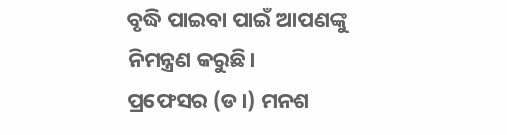ବୃଦ୍ଧି ପାଇବା ପାଇଁ ଆପଣଙ୍କୁ ନିମନ୍ତ୍ରଣ କରୁଛି।
ପ୍ରଫେସର (ଡ।) ମନଶ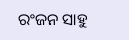ରଂଜନ ସାହୁ